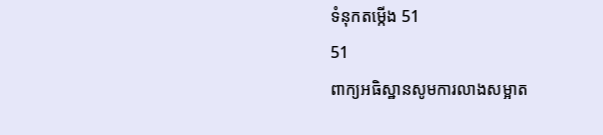ទំនុកតម្កើង 51
51
ពាក្យអធិស្ឋានសូមការលាងសម្អាត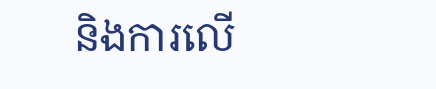និងការលើ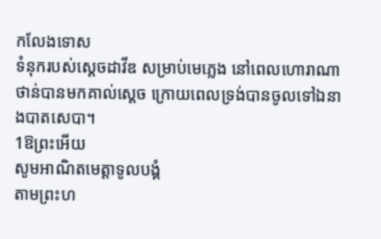កលែងទោស
ទំនុករបស់ស្តេចដាវីឌ សម្រាប់មេភ្លេង នៅពេលហោរាណាថាន់បានមកគាល់ស្ដេច ក្រោយពេលទ្រង់បានចូលទៅឯនាងបាតសេបា។
1ឱព្រះអើយ
សូមអាណិតមេត្តាទូលបង្គំ
តាមព្រះហ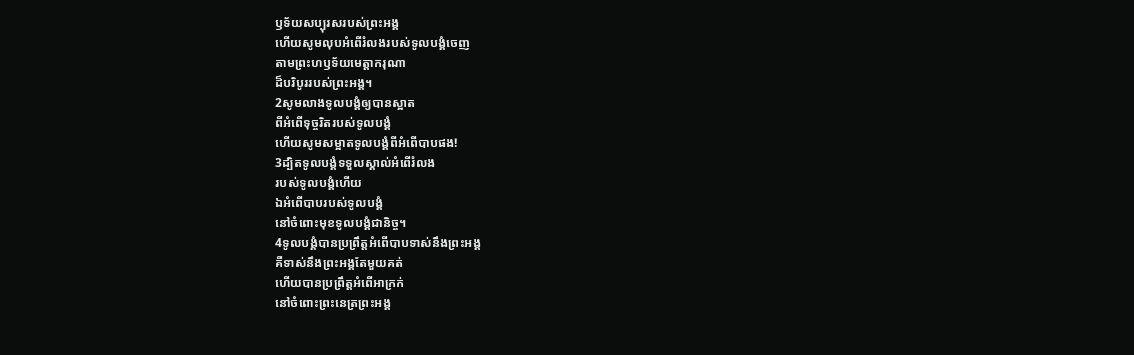ឫទ័យសប្បុរសរបស់ព្រះអង្គ
ហើយសូមលុបអំពើរំលងរបស់ទូលបង្គំចេញ
តាមព្រះហឫទ័យមេត្តាករុណា
ដ៏បរិបូររបស់ព្រះអង្គ។
2សូមលាងទូលបង្គំឲ្យបានស្អាត
ពីអំពើទុច្ចរិតរបស់ទូលបង្គំ
ហើយសូមសម្អាតទូលបង្គំពីអំពើបាបផង!
3ដ្បិតទូលបង្គំទទួលស្គាល់អំពើរំលង
របស់ទូលបង្គំហើយ
ឯអំពើបាបរបស់ទូលបង្គំ
នៅចំពោះមុខទូលបង្គំជានិច្ច។
4ទូលបង្គំបានប្រព្រឹត្តអំពើបាបទាស់នឹងព្រះអង្គ
គឺទាស់នឹងព្រះអង្គតែមួយគត់
ហើយបានប្រព្រឹត្តអំពើអាក្រក់
នៅចំពោះព្រះនេត្រព្រះអង្គ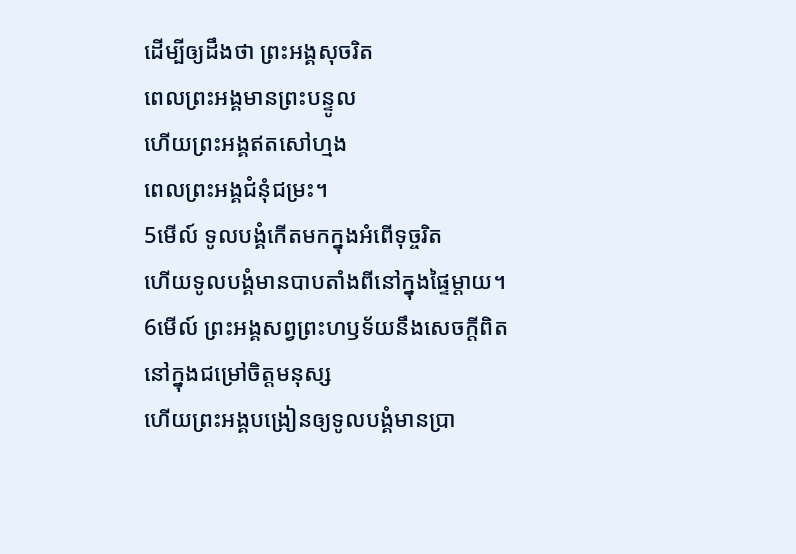ដើម្បីឲ្យដឹងថា ព្រះអង្គសុចរិត
ពេលព្រះអង្គមានព្រះបន្ទូល
ហើយព្រះអង្គឥតសៅហ្មង
ពេលព្រះអង្គជំនុំជម្រះ។
5មើល៍ ទូលបង្គំកើតមកក្នុងអំពើទុច្ចរិត
ហើយទូលបង្គំមានបាបតាំងពីនៅក្នុងផ្ទៃម្ដាយ។
6មើល៍ ព្រះអង្គសព្វព្រះហឫទ័យនឹងសេចក្ដីពិត
នៅក្នុងជម្រៅចិត្តមនុស្ស
ហើយព្រះអង្គបង្រៀនឲ្យទូលបង្គំមានប្រា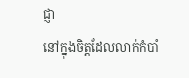ជ្ញា
នៅក្នុងចិត្តដែលលាក់កំបាំ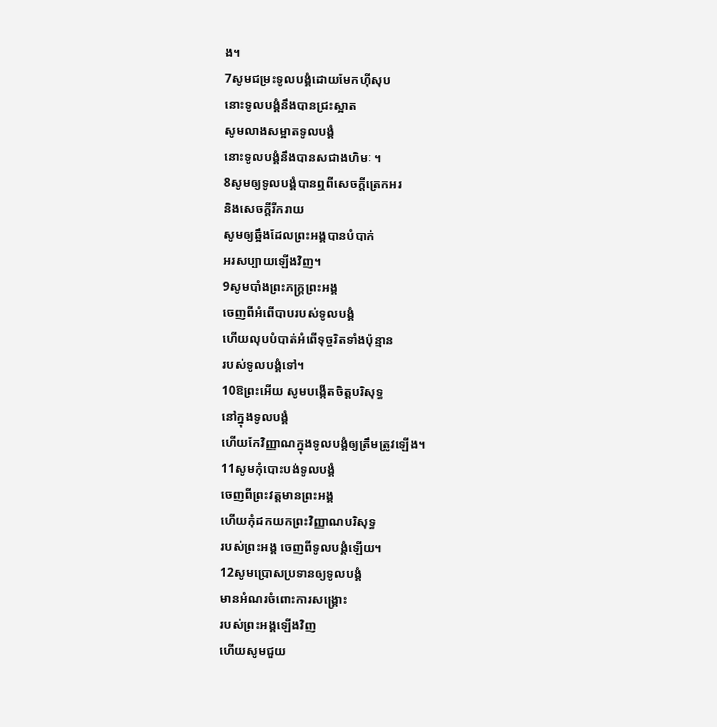ង។
7សូមជម្រះទូលបង្គំដោយមែកហ៊ីសុប
នោះទូលបង្គំនឹងបានជ្រះស្អាត
សូមលាងសម្អាតទូលបង្គំ
នោះទូលបង្គំនឹងបានសជាងហិមៈ ។
8សូមឲ្យទូលបង្គំបានឮពីសេចក្ដីត្រេកអរ
និងសេចក្ដីរីករាយ
សូមឲ្យឆ្អឹងដែលព្រះអង្គបានបំបាក់
អរសប្បាយឡើងវិញ។
9សូមបាំងព្រះភក្ត្រព្រះអង្គ
ចេញពីអំពើបាបរបស់ទូលបង្គំ
ហើយលុបបំបាត់អំពើទុច្ចរិតទាំងប៉ុន្មាន
របស់ទូលបង្គំទៅ។
10ឱព្រះអើយ សូមបង្កើតចិត្តបរិសុទ្ធ
នៅក្នុងទូលបង្គំ
ហើយកែវិញ្ញាណក្នុងទូលបង្គំឲ្យត្រឹមត្រូវឡើង។
11សូមកុំបោះបង់ទូលបង្គំ
ចេញពីព្រះវត្តមានព្រះអង្គ
ហើយកុំដកយកព្រះវិញ្ញាណបរិសុទ្ធ
របស់ព្រះអង្គ ចេញពីទូលបង្គំឡើយ។
12សូមប្រោសប្រទានឲ្យទូលបង្គំ
មានអំណរចំពោះការសង្គ្រោះ
របស់ព្រះអង្គឡើងវិញ
ហើយសូមជួយ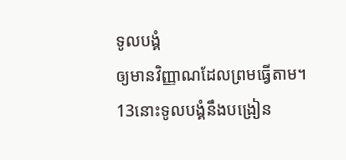ទូលបង្គំ
ឲ្យមានវិញ្ញាណដែលព្រមធ្វើតាម។
13នោះទូលបង្គំនឹងបង្រៀន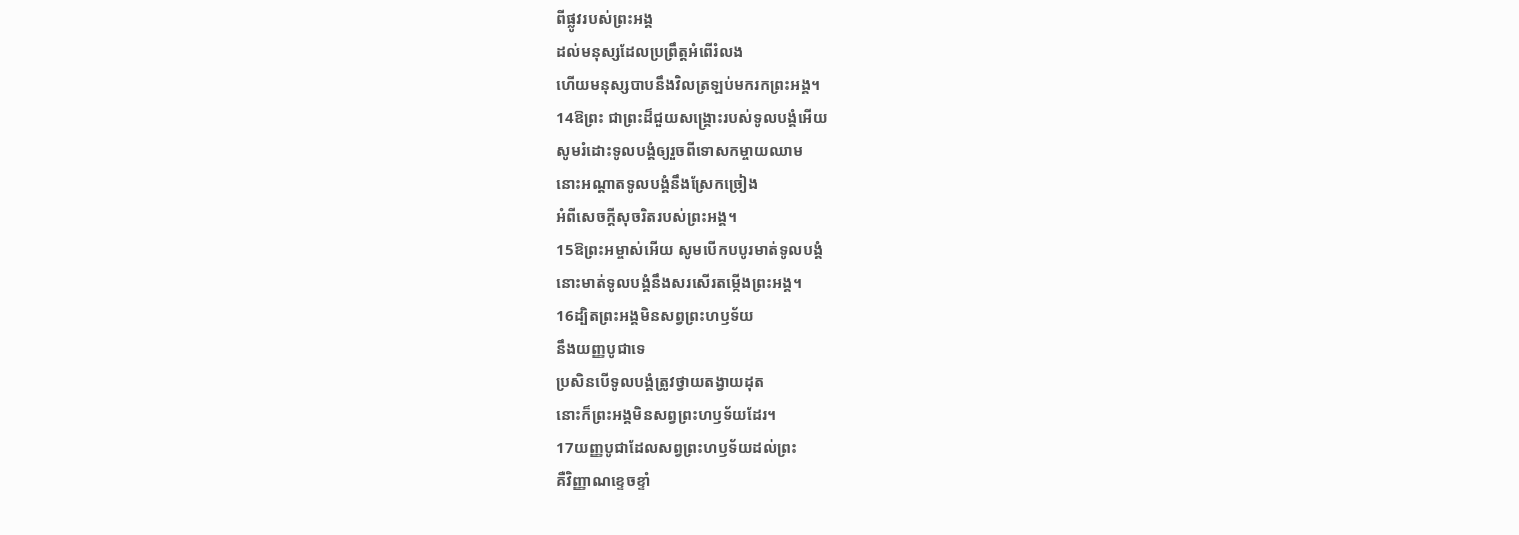ពីផ្លូវរបស់ព្រះអង្គ
ដល់មនុស្សដែលប្រព្រឹត្តអំពើរំលង
ហើយមនុស្សបាបនឹងវិលត្រឡប់មករកព្រះអង្គ។
14ឱព្រះ ជាព្រះដ៏ជួយសង្គ្រោះរបស់ទូលបង្គំអើយ
សូមរំដោះទូលបង្គំឲ្យរួចពីទោសកម្ចាយឈាម
នោះអណ្ដាតទូលបង្គំនឹងស្រែកច្រៀង
អំពីសេចក្ដីសុចរិតរបស់ព្រះអង្គ។
15ឱព្រះអម្ចាស់អើយ សូមបើកបបូរមាត់ទូលបង្គំ
នោះមាត់ទូលបង្គំនឹងសរសើរតម្កើងព្រះអង្គ។
16ដ្បិតព្រះអង្គមិនសព្វព្រះហឫទ័យ
នឹងយញ្ញបូជាទេ
ប្រសិនបើទូលបង្គំត្រូវថ្វាយតង្វាយដុត
នោះក៏ព្រះអង្គមិនសព្វព្រះហឫទ័យដែរ។
17យញ្ញបូជាដែលសព្វព្រះហឫទ័យដល់ព្រះ
គឺវិញ្ញាណខ្ទេចខ្ទាំ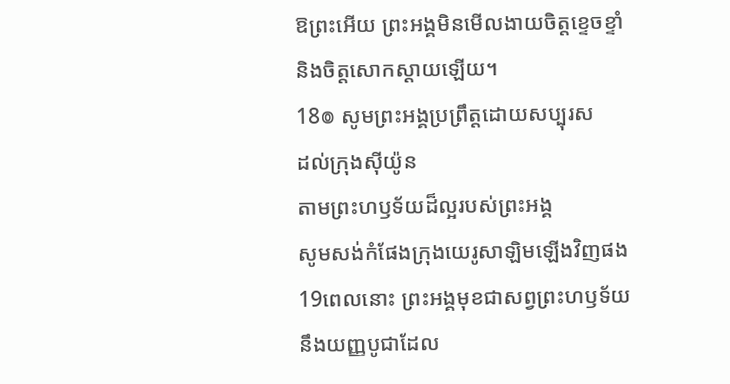ឱព្រះអើយ ព្រះអង្គមិនមើលងាយចិត្តខ្ទេចខ្ទាំ
និងចិត្តសោកស្ដាយឡើយ។
18៙ សូមព្រះអង្គប្រព្រឹត្តដោយសប្បុរស
ដល់ក្រុងស៊ីយ៉ូន
តាមព្រះហឫទ័យដ៏ល្អរបស់ព្រះអង្គ
សូមសង់កំផែងក្រុងយេរូសាឡិមឡើងវិញផង
19ពេលនោះ ព្រះអង្គមុខជាសព្វព្រះហឫទ័យ
នឹងយញ្ញបូជាដែល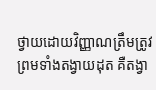ថ្វាយដោយវិញ្ញាណត្រឹមត្រូវ
ព្រមទាំងតង្វាយដុត គឺតង្វា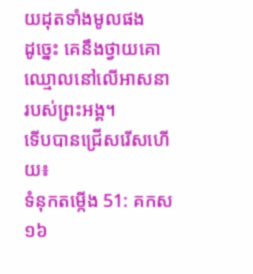យដុតទាំងមូលផង
ដូច្នេះ គេនឹងថ្វាយគោឈ្មោលនៅលើអាសនា
របស់ព្រះអង្គ។
ទើបបានជ្រើសរើសហើយ៖
ទំនុកតម្កើង 51: គកស១៦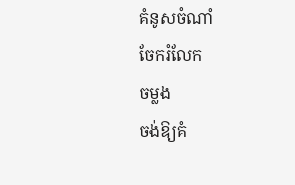គំនូសចំណាំ
ចែករំលែក
ចម្លង
ចង់ឱ្យគំ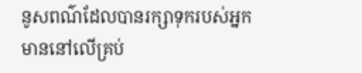នូសពណ៌ដែលបានរក្សាទុករបស់អ្នក មាននៅលើគ្រប់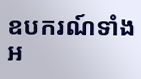ឧបករណ៍ទាំងអ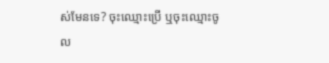ស់មែនទេ? ចុះឈ្មោះប្រើ ឬចុះឈ្មោះចូល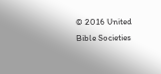© 2016 United Bible Societies